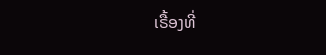ເຣື້ອງທີ່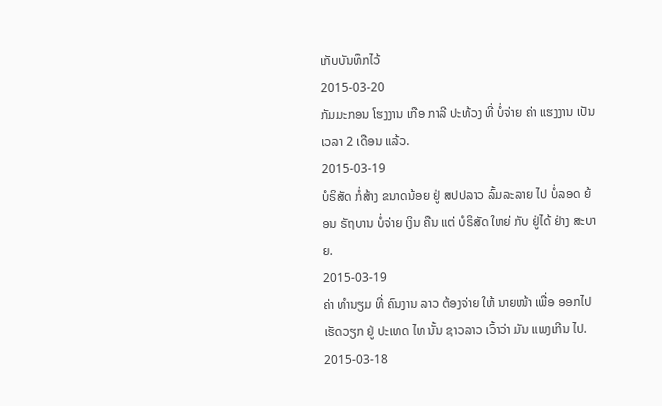ເກັບບັນທຶກໄວ້
2015-03-20
ກັມມະກອນ ໂຮງງານ ເກືອ ກາລີ ປະທ້ວງ ທີ່ ບໍ່ຈ່າຍ ຄ່າ ແຮງງານ ເປັນ ເວລາ 2 ເດືອນ ແລ້ວ.
2015-03-19
ບໍຣິສັດ ກໍ່ສ້າງ ຂນາດນ້ອຍ ຢູ່ ສປປລາວ ລົ້ມລະລາຍ ໄປ ບໍ່ລອດ ຍ້ອນ ຣັຖບານ ບໍ່ຈ່າຍ ເງິນ ຄືນ ແຕ່ ບໍຣິສັດ ໃຫຍ່ ກັບ ຢູ່ໄດ້ ຢ່າງ ສະບາຍ.
2015-03-19
ຄ່າ ທໍານຽມ ທີ່ ຄົນງານ ລາວ ຕ້ອງຈ່າຍ ໃຫ້ ນາຍໜ້າ ເພື່ອ ອອກໄປ ເຮັດວຽກ ຢູ່ ປະເທດ ໄທ ນັ້ນ ຊາວລາວ ເວົ້າວ່າ ມັນ ແພງເກີນ ໄປ.
2015-03-18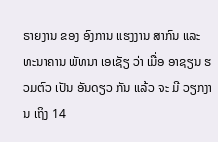ຣາຍງານ ຂອງ ອົງການ ແຮງງານ ສາກົນ ແລະ ທະນາຄານ ພັທນາ ເອເຊັຽ ວ່າ ເມື່ອ ອາຊຽນ ຮວມຕົວ ເປັນ ອັນດຽວ ກັນ ແລ້ວ ຈະ ມີ ວຽກງານ ເຖິງ 14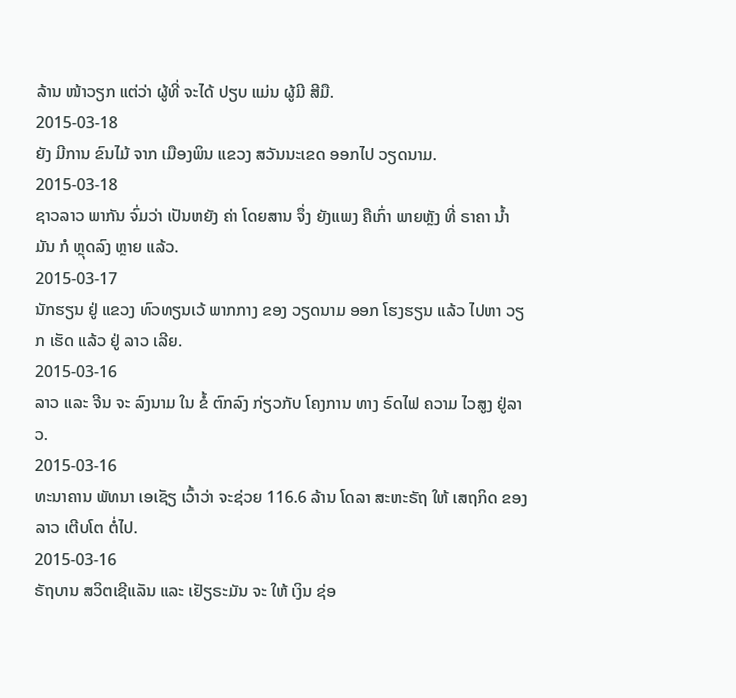ລ້ານ ໜ້າວຽກ ແຕ່ວ່າ ຜູ້ທີ່ ຈະໄດ້ ປຽບ ແມ່ນ ຜູ້ມີ ສີມື.
2015-03-18
ຍັງ ມີການ ຂົນໄມ້ ຈາກ ເມືອງພິນ ແຂວງ ສວັນນະເຂດ ອອກໄປ ວຽດນາມ.
2015-03-18
ຊາວລາວ ພາກັນ ຈົ່ມວ່າ ເປັນຫຍັງ ຄ່າ ໂດຍສານ ຈຶ່ງ ຍັງແພງ ຄືເກົ່າ ພາຍຫຼັງ ທີ່ ຣາຄາ ນ້ຳມັນ ກໍ ຫຼຸດລົງ ຫຼາຍ ແລ້ວ.
2015-03-17
ນັກຮຽນ ຢູ່ ແຂວງ ທົວທຽນເວ້ ພາກກາງ ຂອງ ວຽດນາມ ອອກ ໂຮງຮຽນ ແລ້ວ ໄປຫາ ວຽກ ເຮັດ ແລ້ວ ຢູ່ ລາວ ເລີຍ.
2015-03-16
ລາວ ແລະ ຈີນ ຈະ ລົງນາມ ໃນ ຂໍ້ ຕົກລົງ ກ່ຽວກັບ ໂຄງການ ທາງ ຣົດໄຟ ຄວາມ ໄວສູງ ຢູ່ລາວ.
2015-03-16
ທະນາຄານ ພັທນາ ເອເຊັຽ ເວົ້າວ່າ ຈະຊ່ວຍ 116.6 ລ້ານ ໂດລາ ສະຫະຣັຖ ໃຫ້ ເສຖກິດ ຂອງລາວ ເຕີບໂຕ ຕໍ່ໄປ.
2015-03-16
ຣັຖບານ ສວິຕເຊີແລັນ ແລະ ເຢັຽຣະມັນ ຈະ ໃຫ້ ເງິນ ຊ່ອ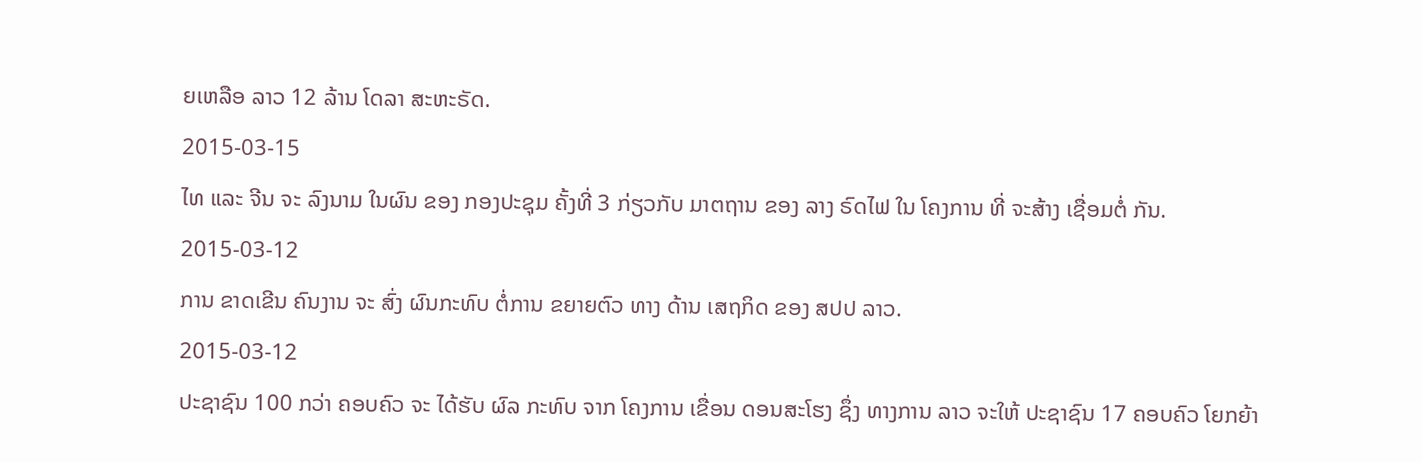ຍເຫລືອ ລາວ 12 ລ້ານ ໂດລາ ສະຫະຣັດ.
2015-03-15
ໄທ ແລະ ຈີນ ຈະ ລົງນາມ ໃນຜົນ ຂອງ ກອງປະຊຸມ ຄັ້ງທີ່ 3 ກ່ຽວກັບ ມາຕຖານ ຂອງ ລາງ ຣົດໄຟ ໃນ ໂຄງການ ທີ່ ຈະສ້າງ ເຊື່ອມຕໍ່ ກັນ.
2015-03-12
ການ ຂາດເຂີນ ຄົນງານ ຈະ ສົ່ງ ຜົນກະທົບ ຕໍ່ການ ຂຍາຍຕົວ ທາງ ດ້ານ ເສຖກິດ ຂອງ ສປປ ລາວ.
2015-03-12
ປະຊາຊົນ 100 ກວ່າ ຄອບຄົວ ຈະ ໄດ້ຮັບ ຜົລ ກະທົບ ຈາກ ໂຄງການ ເຂື່ອນ ດອນສະໂຮງ ຊຶ່ງ ທາງການ ລາວ ຈະໃຫ້ ປະຊາຊົນ 17 ຄອບຄົວ ໂຍກຍ້າ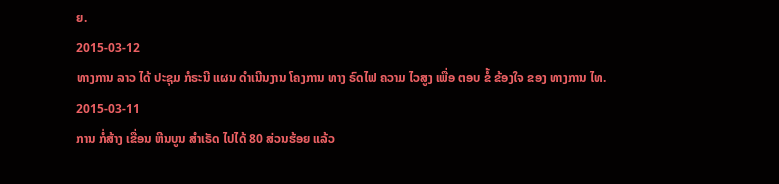ຍ.
2015-03-12
ທາງການ ລາວ ໄດ້ ປະຊຸມ ກໍຣະນີ ແຜນ ດໍາເນີນງານ ໂຄງການ ທາງ ຣົດໄຟ ຄວາມ ໄວສູງ ເພື່ອ ຕອບ ຂໍ້ ຂ້ອງໃຈ ຂອງ ທາງການ ໄທ.
2015-03-11
ການ ກໍ່ສ້າງ ເຂື່ອນ ຫີນບູນ ສຳເຣັດ ໄປໄດ້ 80 ສ່ວນຮ້ອຍ ແລ້ວ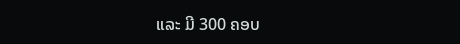ແລະ ມີ 300 ຄອບ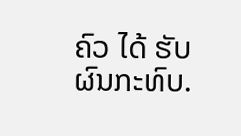ຄົວ ໄດ້ ຮັບ ຜົນກະທົບ.